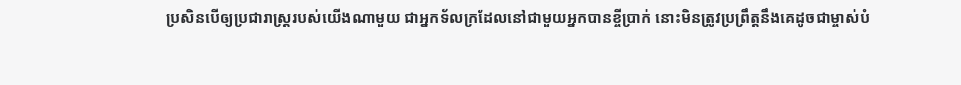ប្រសិនបើឲ្យប្រជារាស្ត្ររបស់យើងណាមួយ ជាអ្នកទ័លក្រដែលនៅជាមួយអ្នកបានខ្ចីប្រាក់ នោះមិនត្រូវប្រព្រឹត្តនឹងគេដូចជាម្ចាស់បំ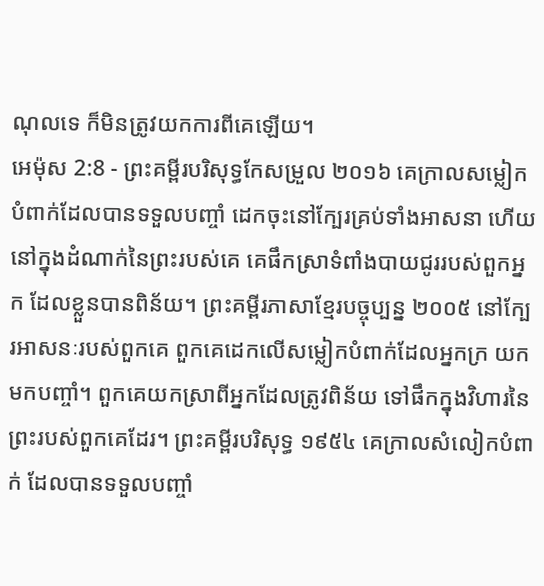ណុលទេ ក៏មិនត្រូវយកការពីគេឡើយ។
អេម៉ុស 2:8 - ព្រះគម្ពីរបរិសុទ្ធកែសម្រួល ២០១៦ គេក្រាលសម្លៀកបំពាក់ដែលបានទទួលបញ្ចាំ ដេកចុះនៅក្បែរគ្រប់ទាំងអាសនា ហើយនៅក្នុងដំណាក់នៃព្រះរបស់គេ គេផឹកស្រាទំពាំងបាយជូររបស់ពួកអ្នក ដែលខ្លួនបានពិន័យ។ ព្រះគម្ពីរភាសាខ្មែរបច្ចុប្បន្ន ២០០៥ នៅក្បែរអាសនៈរបស់ពួកគេ ពួកគេដេកលើសម្លៀកបំពាក់ដែលអ្នកក្រ យកមកបញ្ចាំ។ ពួកគេយកស្រាពីអ្នកដែលត្រូវពិន័យ ទៅផឹកក្នុងវិហារនៃព្រះរបស់ពួកគេដែរ។ ព្រះគម្ពីរបរិសុទ្ធ ១៩៥៤ គេក្រាលសំលៀកបំពាក់ ដែលបានទទួលបញ្ចាំ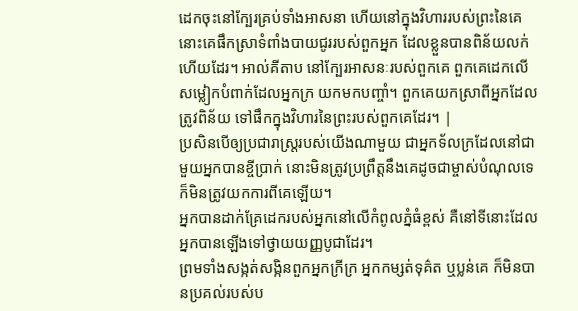ដេកចុះនៅក្បែរគ្រប់ទាំងអាសនា ហើយនៅក្នុងវិហាររបស់ព្រះនៃគេ នោះគេផឹកស្រាទំពាំងបាយជូររបស់ពួកអ្នក ដែលខ្លួនបានពិន័យលក់ហើយដែរ។ អាល់គីតាប នៅក្បែរអាសនៈរបស់ពួកគេ ពួកគេដេកលើសម្លៀកបំពាក់ដែលអ្នកក្រ យកមកបញ្ចាំ។ ពួកគេយកស្រាពីអ្នកដែលត្រូវពិន័យ ទៅផឹកក្នុងវិហារនៃព្រះរបស់ពួកគេដែរ។ |
ប្រសិនបើឲ្យប្រជារាស្ត្ររបស់យើងណាមួយ ជាអ្នកទ័លក្រដែលនៅជាមួយអ្នកបានខ្ចីប្រាក់ នោះមិនត្រូវប្រព្រឹត្តនឹងគេដូចជាម្ចាស់បំណុលទេ ក៏មិនត្រូវយកការពីគេឡើយ។
អ្នកបានដាក់គ្រែដេករបស់អ្នកនៅលើកំពូលភ្នំធំខ្ពស់ គឺនៅទីនោះដែលអ្នកបានឡើងទៅថ្វាយយញ្ញបូជាដែរ។
ព្រមទាំងសង្កត់សង្កិនពួកអ្នកក្រីក្រ អ្នកកម្សត់ទុគ៌ត ឬប្លន់គេ ក៏មិនបានប្រគល់របស់ប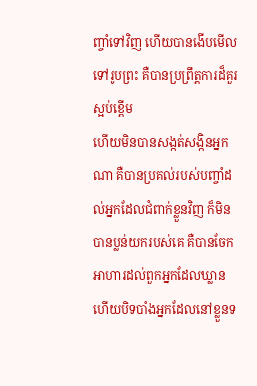ញ្ចាំទៅវិញ ហើយបានងើបមើលទៅរូបព្រះ គឺបានប្រព្រឹត្តការដ៏គួរស្អប់ខ្ពើម
ហើយមិនបានសង្កត់សង្កិនអ្នកណា គឺបានប្រគល់របស់បញ្ចាំដល់អ្នកដែលជំពាក់ខ្លួនវិញ ក៏មិនបានប្លន់យករបស់គេ គឺបានចែកអាហារដល់ពួកអ្នកដែលឃ្លាន ហើយបិទបាំងអ្នកដែលនៅខ្លួនទ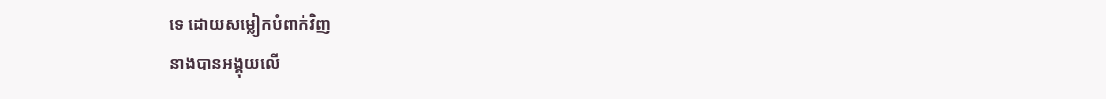ទេ ដោយសម្លៀកបំពាក់វិញ
នាងបានអង្គុយលើ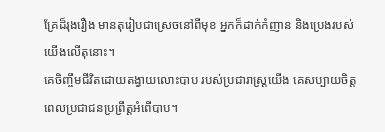គ្រែដ៏រុងរឿង មានតុរៀបជាស្រេចនៅពីមុខ អ្នកក៏ដាក់កំញាន និងប្រេងរបស់យើងលើតុនោះ។
គេចិញ្ចឹមជីវិតដោយតង្វាយលោះបាប របស់ប្រជារាស្ត្រយើង គេសប្បាយចិត្ត ពេលប្រជាជនប្រព្រឹត្តអំពើបាប។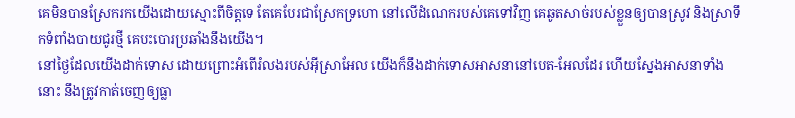គេមិនបានស្រែករកយើងដោយស្មោះពីចិត្តទេ តែគេបែរជាស្រែកទ្រហោ នៅលើដំណេករបស់គេទៅវិញ គេឆូតសាច់របស់ខ្លួនឲ្យបានស្រូវ និងស្រាទឹកទំពាំងបាយជូរថ្មី គេបះបោរប្រឆាំងនឹងយើង។
នៅថ្ងៃដែលយើងដាក់ទោស ដោយព្រោះអំពើរំលងរបស់អ៊ីស្រាអែល យើងក៏នឹងដាក់ទោសអាសនានៅបេត-អែលដែរ ហើយស្នែងអាសនាទាំងនោះ នឹងត្រូវកាត់ចេញឲ្យធ្លា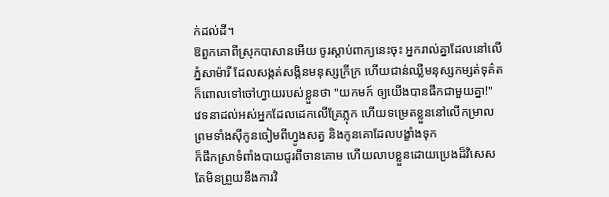ក់ដល់ដី។
ឱពួកគោពីស្រុកបាសានអើយ ចូរស្តាប់ពាក្យនេះចុះ អ្នករាល់គ្នាដែលនៅលើភ្នំសាម៉ារី ដែលសង្កត់សង្កិនមនុស្សក្រីក្រ ហើយជាន់ឈ្លីមនុស្សកម្សត់ទុគ៌ត ក៏ពោលទៅចៅហ្វាយរបស់ខ្លួនថា "យកមក៍ ឲ្យយើងបានផឹកជាមួយគ្នា!"
វេទនាដល់អស់អ្នកដែលដេកលើគ្រែភ្លុក ហើយទម្រេតខ្លួននៅលើកម្រាល ព្រមទាំងស៊ីកូនចៀមពីហ្វូងសត្វ និងកូនគោដែលបង្ខាំងទុក
ក៏ផឹកស្រាទំពាំងបាយជូរពីចានគោម ហើយលាបខ្លួនដោយប្រេងដ៏វិសេស តែមិនព្រួយនឹងការវិ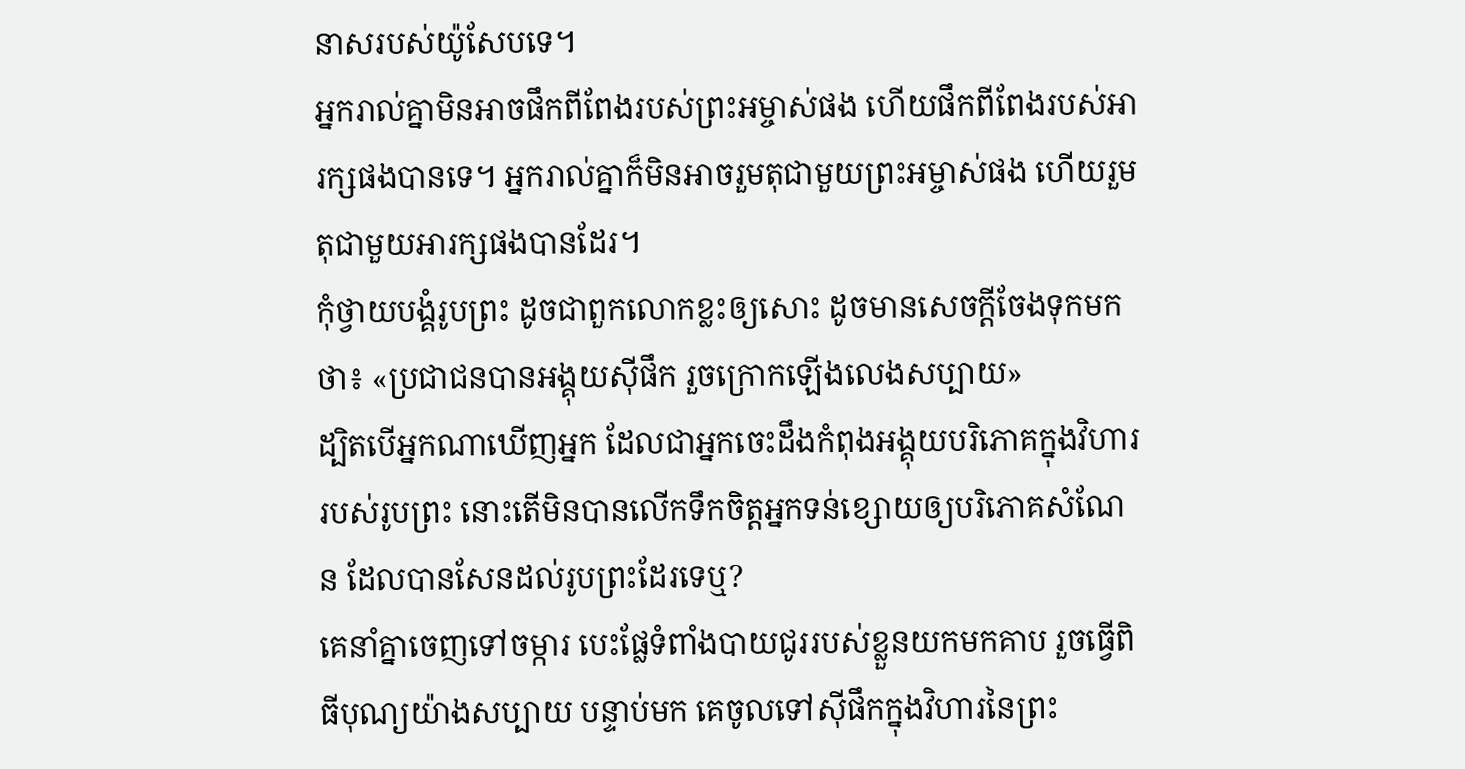នាសរបស់យ៉ូសែបទេ។
អ្នករាល់គ្នាមិនអាចផឹកពីពែងរបស់ព្រះអម្ចាស់ផង ហើយផឹកពីពែងរបស់អារក្សផងបានទេ។ អ្នករាល់គ្នាក៏មិនអាចរួមតុជាមួយព្រះអម្ចាស់ផង ហើយរួមតុជាមួយអារក្សផងបានដែរ។
កុំថ្វាយបង្គំរូបព្រះ ដូចជាពួកលោកខ្លះឲ្យសោះ ដូចមានសេចក្តីចែងទុកមកថា៖ «ប្រជាជនបានអង្គុយស៊ីផឹក រួចក្រោកឡើងលេងសប្បាយ»
ដ្បិតបើអ្នកណាឃើញអ្នក ដែលជាអ្នកចេះដឹងកំពុងអង្គុយបរិភោគក្នុងវិហាររបស់រូបព្រះ នោះតើមិនបានលើកទឹកចិត្តអ្នកទន់ខ្សោយឲ្យបរិភោគសំណែន ដែលបានសែនដល់រូបព្រះដែរទេឬ?
គេនាំគ្នាចេញទៅចម្ការ បេះផ្លែទំពាំងបាយជូររបស់ខ្លួនយកមកគាប រួចធ្វើពិធីបុណ្យយ៉ាងសប្បាយ បន្ទាប់មក គេចូលទៅស៊ីផឹកក្នុងវិហារនៃព្រះ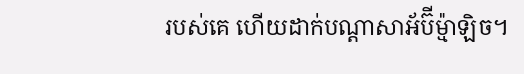របស់គេ ហើយដាក់បណ្ដាសាអ័ប៊ីម៉្មាឡិច។